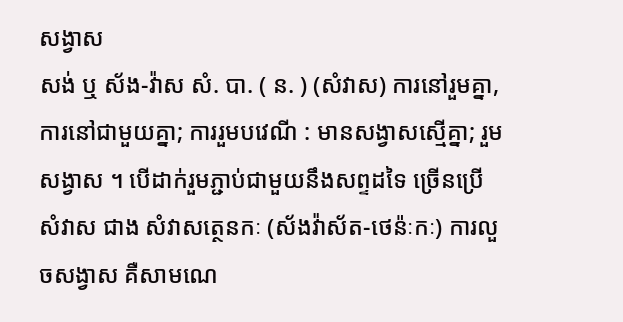សង្វាស
សង់ ឬ ស័ង-វ៉ាស សំ. បា. ( ន. ) (សំវាស) ការនៅរួមគ្នា, ការនៅជាមួយគ្នា; ការរួមបវេណី : មានសង្វាសស្មើគ្នា; រួមសង្វាស ។ បើដាក់រួមភ្ជាប់ជាមួយនឹងសព្ទដទៃ ច្រើនប្រើ សំវាស ជាង សំវាសត្ថេនកៈ (ស័ងវ៉ាស័ត-ថេន៉ៈកៈ) ការលួចសង្វាស គឺសាមណេ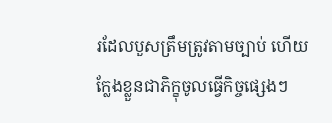រដែលបួសត្រឹមត្រូវតាមច្បាប់ ហើយក្លែងខ្លួនជាភិក្ខុចូលធ្វើកិច្ចផ្សេងៗ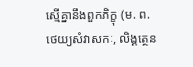ស្មើគ្នានឹងពួកភិក្ខុ (ម. ព. ថេយ្យសំវាសកៈ, លិង្គត្ថេន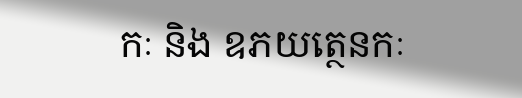កៈ និង ឧភយត្ថេនកៈ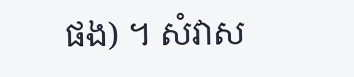ផង) ។ សំវាស